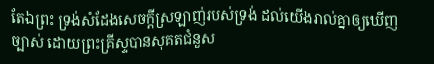តែឯព្រះ ទ្រង់សំដែងសេចក្តីស្រឡាញ់របស់ទ្រង់ ដល់យើងរាល់គ្នាឲ្យឃើញច្បាស់ ដោយព្រះគ្រីស្ទបានសុគតជំនួស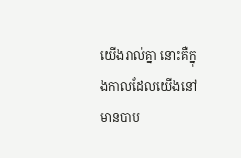យើងរាល់គ្នា នោះគឺក្នុងកាលដែលយើងនៅមានបាប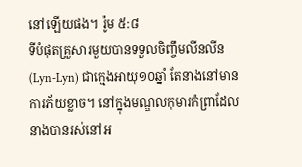នៅឡើយផង។ រ៉ូម ៥:៨
ទីបំផុតគ្រួសារមួយបានទទួលចិញ្ចឹមលីនលីន(Lyn-Lyn) ជាក្មេងអាយុ១០ឆ្នាំ តែនាងនៅមានការភ័យខ្លាច។ នៅក្នុងមណ្ឌលកុមារកំព្រាដែលនាងបានរស់នៅអ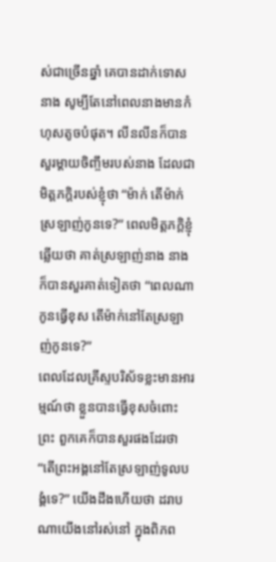ស់ជាច្រើនឆ្នាំ គេបានដាក់ទោសនាង សូម្បីតែនៅពេលនាងមានកំហុសតូចបំផុត។ លីនលីនក៏បានសួរម្តាយចិញ្ចឹមរបស់នាង ដែលជាមិត្តភក្តិរបស់ខ្ញុំថា “ម៉ាក់ តើម៉ាក់ស្រឡាញ់កូនទេ?” ពេលមិត្តភក្តិខ្ញុំឆ្លើយថា គាត់ស្រឡាញ់នាង នាងក៏បានសួរគាត់ទៀតថា “ពេលណាកូនធ្វើខុស តើម៉ាក់នៅតែស្រឡាញ់កូនទេ?”
ពេលដែលគ្រីស្ទបរិស័ទខ្លះមានអារម្មណ៍ថា ខ្លួនបានធ្វើខុសចំពោះព្រះ ពួកគេក៏បានសួរផងដែរថា “តើព្រះអង្គនៅតែស្រឡាញ់ទូលបង្គំទេ?” យើងដឹងហើយថា ដរាបណាយើងនៅរស់នៅ ក្នុងពិភព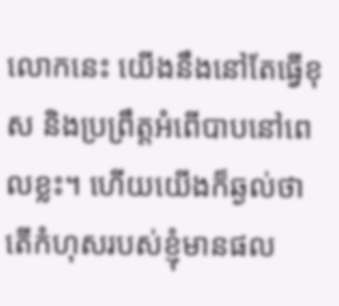លោកនេះ យើងនឹងនៅតែធ្វើខុស និងប្រព្រឹត្តអំពើបាបនៅពេលខ្លះ។ ហើយយើងក៏ឆ្ងល់ថា តើកំហុសរបស់ខ្ញុំមានផល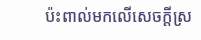ប៉ះពាល់មកលើសេចក្តីស្រ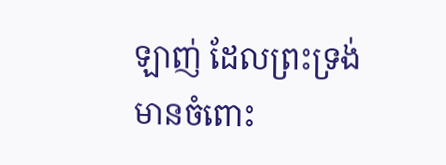ឡាញ់ ដែលព្រះទ្រង់មានចំពោះ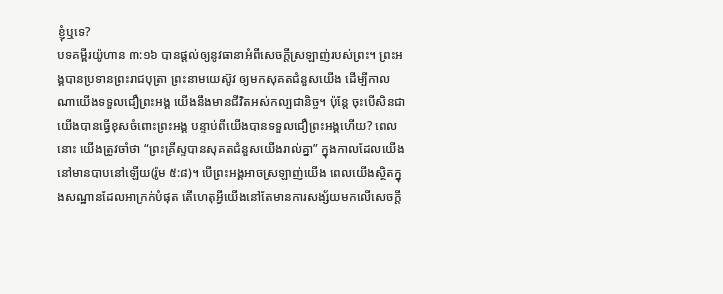ខ្ញុំឬទេ?
បទគម្ពីរយ៉ូហាន ៣:១៦ បានផ្តល់ឲ្យនូវធានាអំពីសេចក្តីស្រឡាញ់របស់ព្រះ។ ព្រះអង្គបានប្រទានព្រះរាជបុត្រា ព្រះនាមយេស៊ូវ ឲ្យមកសុគតជំនួសយើង ដើម្បីកាលណាយើងទទួលជឿព្រះអង្គ យើងនឹងមានជីវិតអស់កល្បជានិច្ច។ ប៉ុន្តែ ចុះបើសិនជាយើងបានធ្វើខុសចំពោះព្រះអង្គ បន្ទាប់ពីយើងបានទទួលជឿព្រះអង្គហើយ? ពេលនោះ យើងត្រូវចាំថា “ព្រះគ្រីស្ទបានសុគតជំនួសយើងរាល់គ្នា” ក្នុងកាលដែលយើងនៅមានបាបនៅឡើយ(រ៉ូម ៥:៨)។ បើព្រះអង្គអាចស្រឡាញ់យើង ពេលយើងស្ថិតក្នុងសណ្ឋានដែលអាក្រក់បំផុត តើហេតុអ្វីយើងនៅតែមានការសង្ស័យមកលើសេចក្តី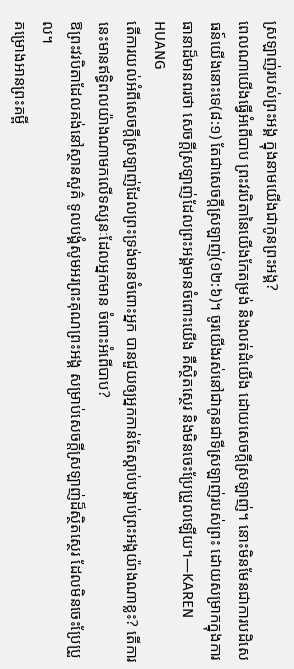ស្រឡាញ់របស់ព្រះអង្គ ក្នុងនាមយើងជាកូនព្រះអង្គ?
ពេលណាយើងធ្វើអំពើបាប ព្រះវរបិតានៃយើងកែតម្រង់ និងលត់ដំយើង ដោយសេចក្តីស្រឡាញ់។ នោះមិនមែនជាការបដិសេធន៍យើងនោះទេ(៨:១) តែជាសេចក្តីស្រឡាញ់(១២:៦)។ ចូរយើងរស់នៅជាកូនជាទីស្រឡាញ់របស់ព្រះ ដោយសម្រាកក្នុងការធានាដ៏មានពរថា សេចក្តីស្រឡាញ់ដែលព្រះអង្គមានចំពោះយើង គឺស្ថិតស្ថេរ និងមិនចេះប្រែប្រួលឡើយ។—KAREN HUANG
តើការយល់អំពីសេចក្តីស្រឡាញ់ដែលព្រះទ្រង់មានចំពោះអ្នក បានជួយឲ្យអ្នកកាន់តែស្តាប់បង្គាប់ព្រះអង្គយ៉ាងណាខ្លះ? តើការនេះមានឥទ្ធិពលយ៉ាងណាមកលើទស្សនៈដែលអ្នកមាន ចំពោះអំពើបាប?
ឱព្រះវរបិតាដែលគង់នៅស្ថានសួគ៌ ទូលបង្គំសូមអរព្រះគុណព្រះអង្គ សម្រាប់សេចក្តីស្រឡាញ់ដ៏ស្ថិតស្ថេរ ដែលមិនចេះប្រែប្រួល។
គម្រោងអានព្រះគម្ពី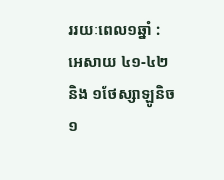ររយៈពេល១ឆ្នាំ : អេសាយ ៤១-៤២ និង ១ថែស្សាឡូនិច ១